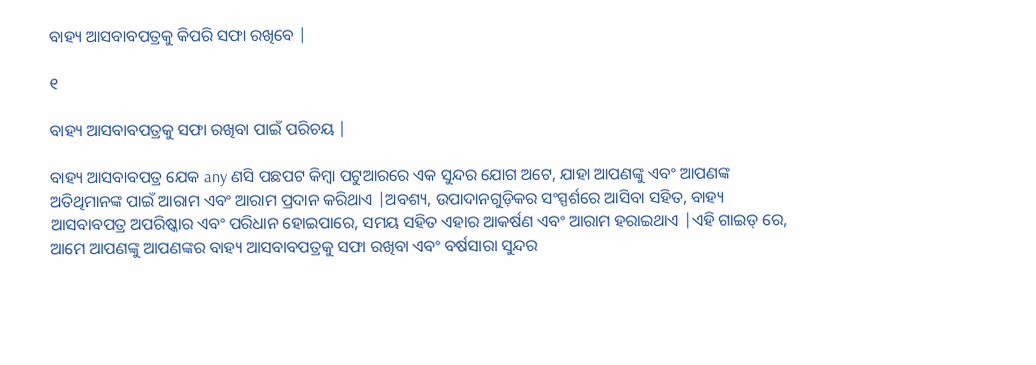ବାହ୍ୟ ଆସବାବପତ୍ରକୁ କିପରି ସଫା ରଖିବେ |

୧

ବାହ୍ୟ ଆସବାବପତ୍ରକୁ ସଫା ରଖିବା ପାଇଁ ପରିଚୟ |

ବାହ୍ୟ ଆସବାବପତ୍ର ଯେକ any ଣସି ପଛପଟ କିମ୍ବା ପଟୁଆରରେ ଏକ ସୁନ୍ଦର ଯୋଗ ଅଟେ, ଯାହା ଆପଣଙ୍କୁ ଏବଂ ଆପଣଙ୍କ ଅତିଥିମାନଙ୍କ ପାଇଁ ଆରାମ ଏବଂ ଆରାମ ପ୍ରଦାନ କରିଥାଏ |ଅବଶ୍ୟ, ଉପାଦାନଗୁଡ଼ିକର ସଂସ୍ପର୍ଶରେ ଆସିବା ସହିତ, ବାହ୍ୟ ଆସବାବପତ୍ର ଅପରିଷ୍କାର ଏବଂ ପରିଧାନ ହୋଇପାରେ, ସମୟ ସହିତ ଏହାର ଆକର୍ଷଣ ଏବଂ ଆରାମ ହରାଇଥାଏ |ଏହି ଗାଇଡ୍ ରେ, ଆମେ ଆପଣଙ୍କୁ ଆପଣଙ୍କର ବାହ୍ୟ ଆସବାବପତ୍ରକୁ ସଫା ରଖିବା ଏବଂ ବର୍ଷସାରା ସୁନ୍ଦର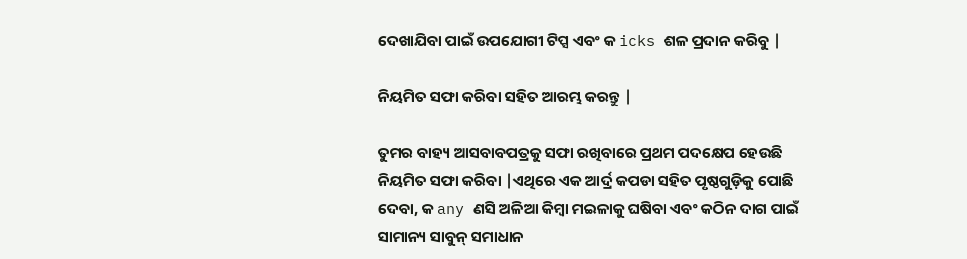ଦେଖାଯିବା ପାଇଁ ଉପଯୋଗୀ ଟିପ୍ସ ଏବଂ କ icks ଶଳ ପ୍ରଦାନ କରିବୁ |

ନିୟମିତ ସଫା କରିବା ସହିତ ଆରମ୍ଭ କରନ୍ତୁ |

ତୁମର ବାହ୍ୟ ଆସବାବପତ୍ରକୁ ସଫା ରଖିବାରେ ପ୍ରଥମ ପଦକ୍ଷେପ ହେଉଛି ନିୟମିତ ସଫା କରିବା |ଏଥିରେ ଏକ ଆର୍ଦ୍ର କପଡା ସହିତ ପୃଷ୍ଠଗୁଡ଼ିକୁ ପୋଛି ଦେବା, କ any ଣସି ଅଳିଆ କିମ୍ବା ମଇଳାକୁ ଘଷିବା ଏବଂ କଠିନ ଦାଗ ପାଇଁ ସାମାନ୍ୟ ସାବୁନ୍ ସମାଧାନ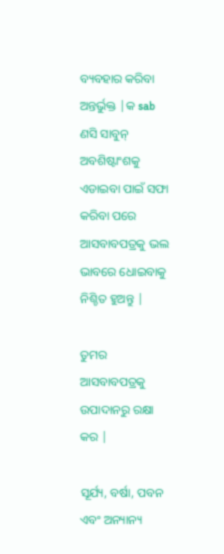ବ୍ୟବହାର କରିବା ଅନ୍ତର୍ଭୁକ୍ତ |କ sab ଣସି ସାବୁନ୍ ଅବଶିଷ୍ଟାଂଶକୁ ଏଡାଇବା ପାଇଁ ସଫା କରିବା ପରେ ଆସବାବପତ୍ରକୁ ଭଲ ଭାବରେ ଧୋଇବାକୁ ନିଶ୍ଚିତ ହୁଅନ୍ତୁ |

ତୁମର ଆସବାବପତ୍ରକୁ ଉପାଦାନରୁ ରକ୍ଷା କର |

ସୂର୍ଯ୍ୟ, ବର୍ଷା, ପବନ ଏବଂ ଅନ୍ୟାନ୍ୟ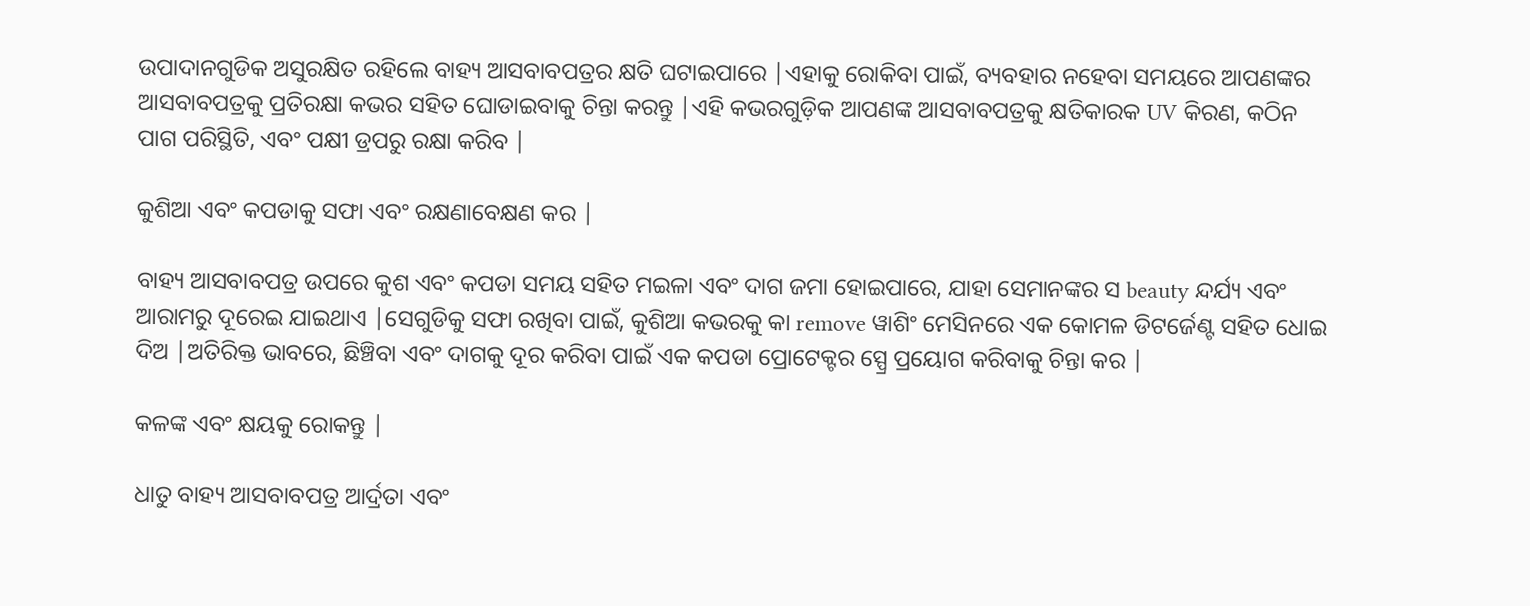ଉପାଦାନଗୁଡିକ ଅସୁରକ୍ଷିତ ରହିଲେ ବାହ୍ୟ ଆସବାବପତ୍ରର କ୍ଷତି ଘଟାଇପାରେ |ଏହାକୁ ରୋକିବା ପାଇଁ, ବ୍ୟବହାର ନହେବା ସମୟରେ ଆପଣଙ୍କର ଆସବାବପତ୍ରକୁ ପ୍ରତିରକ୍ଷା କଭର ସହିତ ଘୋଡାଇବାକୁ ଚିନ୍ତା କରନ୍ତୁ |ଏହି କଭରଗୁଡ଼ିକ ଆପଣଙ୍କ ଆସବାବପତ୍ରକୁ କ୍ଷତିକାରକ UV କିରଣ, କଠିନ ପାଗ ପରିସ୍ଥିତି, ଏବଂ ପକ୍ଷୀ ଡ୍ରପରୁ ରକ୍ଷା କରିବ |

କୁଶିଆ ଏବଂ କପଡାକୁ ସଫା ଏବଂ ରକ୍ଷଣାବେକ୍ଷଣ କର |

ବାହ୍ୟ ଆସବାବପତ୍ର ଉପରେ କୁଶ ଏବଂ କପଡା ସମୟ ସହିତ ମଇଳା ଏବଂ ଦାଗ ଜମା ହୋଇପାରେ, ଯାହା ସେମାନଙ୍କର ସ beauty ନ୍ଦର୍ଯ୍ୟ ଏବଂ ଆରାମରୁ ଦୂରେଇ ଯାଇଥାଏ |ସେଗୁଡିକୁ ସଫା ରଖିବା ପାଇଁ, କୁଶିଆ କଭରକୁ କା remove ୱାଶିଂ ମେସିନରେ ଏକ କୋମଳ ଡିଟର୍ଜେଣ୍ଟ ସହିତ ଧୋଇ ଦିଅ |ଅତିରିକ୍ତ ଭାବରେ, ଛିଞ୍ଚିବା ଏବଂ ଦାଗକୁ ଦୂର କରିବା ପାଇଁ ଏକ କପଡା ପ୍ରୋଟେକ୍ଟର ସ୍ପ୍ରେ ପ୍ରୟୋଗ କରିବାକୁ ଚିନ୍ତା କର |

କଳଙ୍କ ଏବଂ କ୍ଷୟକୁ ରୋକନ୍ତୁ |

ଧାତୁ ବାହ୍ୟ ଆସବାବପତ୍ର ଆର୍ଦ୍ରତା ଏବଂ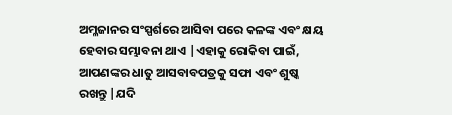ଅମ୍ଳଜାନର ସଂସ୍ପର୍ଶରେ ଆସିବା ପରେ କଳଙ୍କ ଏବଂ କ୍ଷୟ ହେବାର ସମ୍ଭାବନା ଥାଏ |ଏହାକୁ ରୋକିବା ପାଇଁ, ଆପଣଙ୍କର ଧାତୁ ଆସବାବପତ୍ରକୁ ସଫା ଏବଂ ଶୁଷ୍କ ରଖନ୍ତୁ |ଯଦି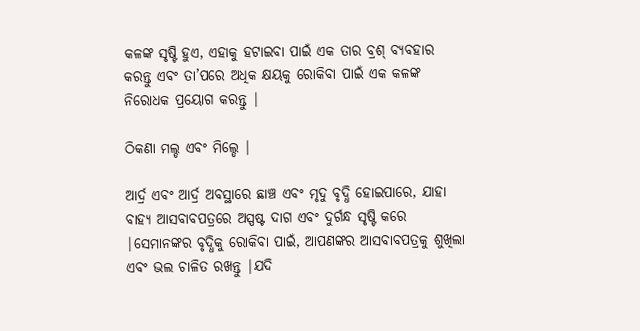କଳଙ୍କ ସୃଷ୍ଟି ହୁଏ, ଏହାକୁ ହଟାଇବା ପାଇଁ ଏକ ତାର ବ୍ରଶ୍ ବ୍ୟବହାର କରନ୍ତୁ ଏବଂ ତା’ପରେ ଅଧିକ କ୍ଷୟକୁ ରୋକିବା ପାଇଁ ଏକ କଳଙ୍କ ନିରୋଧକ ପ୍ରୟୋଗ କରନ୍ତୁ |

ଠିକଣା ମଲ୍ଡ ଏବଂ ମିଲ୍ଡେ |

ଆର୍ଦ୍ର ଏବଂ ଆର୍ଦ୍ର ଅବସ୍ଥାରେ ଛାଞ୍ଚ ଏବଂ ମୃଦୁ ବୃଦ୍ଧି ହୋଇପାରେ, ଯାହା ବାହ୍ୟ ଆସବାବପତ୍ରରେ ଅସ୍ପଷ୍ଟ ଦାଗ ଏବଂ ଦୁର୍ଗନ୍ଧ ସୃଷ୍ଟି କରେ |ସେମାନଙ୍କର ବୃଦ୍ଧିକୁ ରୋକିବା ପାଇଁ, ଆପଣଙ୍କର ଆସବାବପତ୍ରକୁ ଶୁଖିଲା ଏବଂ ଭଲ ଚାଳିତ ରଖନ୍ତୁ |ଯଦି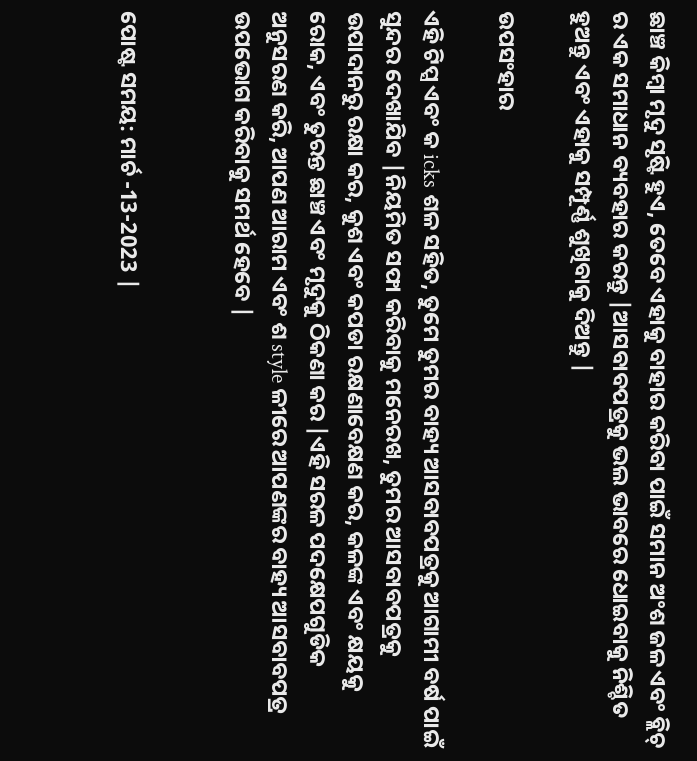ଛାଞ୍ଚ କିମ୍ବା ମୃଦୁ ସୃଷ୍ଟି ହୁଏ, ତେବେ ଏହାକୁ ବାହାର କରିବା ପାଇଁ ସମାନ ଅଂଶ ଜଳ ଏବଂ ବ୍ଲିଚ୍ ର ଏକ ସମାଧାନ ବ୍ୟବହାର କରନ୍ତୁ |ଆସବାବପତ୍ରକୁ ଭଲ ଭାବରେ ଧୋଇବାକୁ ନିଶ୍ଚିତ ହୁଅନ୍ତୁ ଏବଂ ଏହାକୁ ସମ୍ପୂର୍ଣ୍ଣ ଶୁଖିବାକୁ ଦିଅନ୍ତୁ |

ଉପସଂହାର

ଏହି ଟିପ୍ସ ଏବଂ କ icks ଶଳ ସହିତ, ତୁମେ ତୁମର ବାହ୍ୟ ଆସବାବପତ୍ରକୁ ଆଗାମୀ ବର୍ଷ ପାଇଁ ସୁନ୍ଦର ଦେଖାଯିବ |ନିୟମିତ ସଫା କରିବାକୁ ମନେରଖ, ତୁମର ଆସବାବପତ୍ରକୁ ଉପାଦାନରୁ ରକ୍ଷା କର, କୁଶ ଏବଂ କପଡା ରକ୍ଷଣାବେକ୍ଷଣ କର, କଳଙ୍କ ଏବଂ କ୍ଷୟକୁ ରୋକ, ଏବଂ ତୁରନ୍ତ ଛାଞ୍ଚ ଏବଂ ମୃଦୁକୁ ଠିକଣା କର |ଏହି ସରଳ ପଦକ୍ଷେପଗୁଡିକ ଅନୁସରଣ କରି, ଆପଣ ଆରାମ ଏବଂ ଶ style ଳୀରେ ଆପଣଙ୍କର ବାହ୍ୟ ଆସବାବପତ୍ର ଉପଭୋଗ କରିବାକୁ ସମର୍ଥ ହେବେ |


ପୋଷ୍ଟ ସମୟ: ମାର୍ଚ -13-2023 |